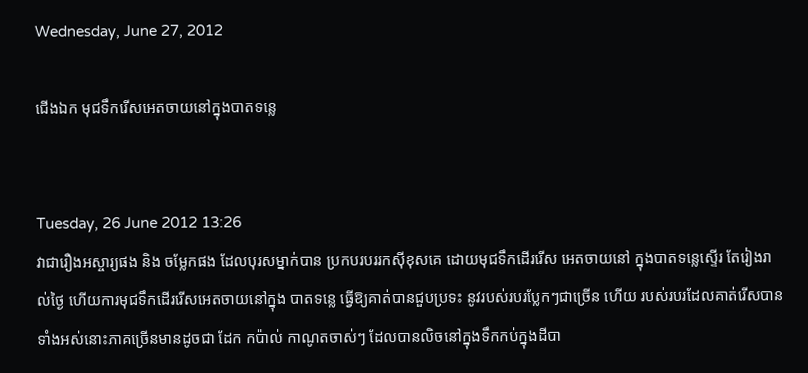Wednesday, June 27, 2012

ជើងឯក មុជទឹករើសអេតចាយនៅក្នុងបាតទន្លេ


Tuesday, 26 June 2012 13:26
វាជារឿងអស្ចារ្យផង និង ចម្លែកផង ដែលបុរសម្នាក់បាន ប្រកបរបររកស៊ីខុសគេ ដោយមុជទឹកដើររើស អេតចាយនៅ ក្នុងបាតទន្លេស្ទើរ តែរៀងរាល់ថ្ងៃ ហើយការមុជទឹកដើររើសអេតចាយនៅក្នុង បាតទន្លេ ធ្វើឱ្យគាត់បានជួបប្រទះ នូវរបស់របរប្លែកៗជាច្រើន ហើយ របស់របរដែលគាត់រើសបានទាំងអស់នោះភាគច្រើនមានដូចជា ដែក កប៉ាល់ កាណូតចាស់ៗ ដែលបានលិចនៅក្នុងទឹកកប់ក្នុងដីបា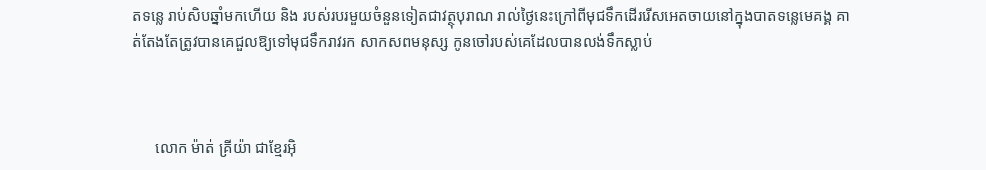តទន្លេ រាប់សិបឆ្នាំមកហើយ និង របស់របរមួយចំនួនទៀតជាវត្ថុបុរាណ រាល់ថ្ងៃនេះក្រៅពីមុជទឹកដើររើសអេតចាយនៅក្នុងបាតទន្លេមេគង្គ គាត់តែងតែត្រូវបានគេជួលឱ្យទៅមុជទឹករាវរក សាកសពមនុស្ស កូនចៅរបស់គេដែលបានលង់ទឹកស្លាប់



      លោក ម៉ាត់ គ្រីយ៉ា ជាខ្មែរអ៊ិ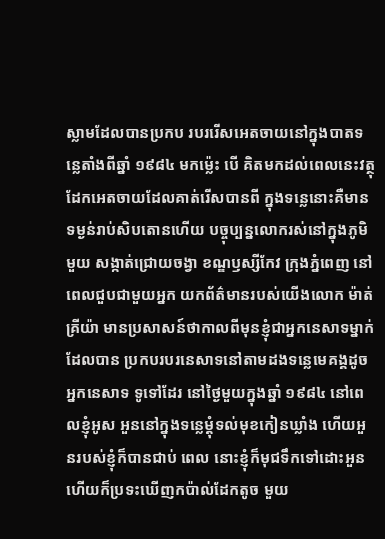ស្លាមដែលបានប្រកប របររើសអេតចាយនៅក្នុងបាតទន្លេតាំងពីឆ្នាំ ១៩៨៤ មកម៉្លេះ បើ គិតមកដល់ពេលនេះវត្ថុ ដែកអេតចាយដែលគាត់រើសបានពី ក្នុងទន្លេនោះគឺមានទម្ងន់រាប់សិបតោនហើយ បច្ចុប្បន្នលោករស់នៅក្នុងភូមិមួយ សង្កាត់ជ្រោយចង្វា ខណ្ឌឫស្សីកែវ ក្រុងភ្នំពេញ នៅពេលជួបជាមួយអ្នក យកព័ត៌មានរបស់យើងលោក ម៉ាត់ គ្រីយ៉ា មានប្រសាសន៍ថាកាលពីមុនខ្ញុំជាអ្នកនេសាទម្នាក់ ដែលបាន ប្រកបរបរនេសាទនៅតាមដងទន្លេមេគង្គដូចអ្នកនេសាទ ទូទៅដែរ នៅថ្ងៃមួយក្នុងឆ្នាំ ១៩៨៤ នៅពេលខ្ញុំអូស អួននៅក្នុងទន្លេម្តុំទល់មុខកៀនឃ្លាំង ហើយអួនរបស់ខ្ញុំក៏បានជាប់ ពេល នោះខ្ញុំក៏មុជទឹកទៅដោះអួន ហើយក៏ប្រទះឃើញកប៉ាល់ដែកតូច មួយ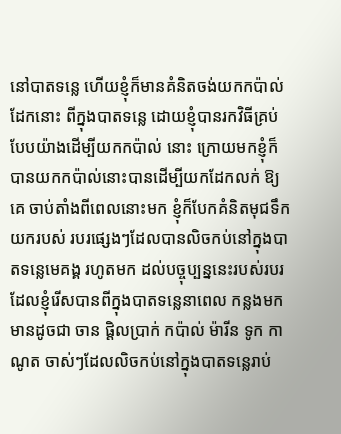នៅបាតទន្លេ ហើយខ្ញុំក៏មានគំនិតចង់យកកប៉ាល់ដែកនោះ ពីក្នុងបាតទន្លេ ដោយខ្ញុំបានរកវិធីគ្រប់បែបយ៉ាងដើម្បីយកកប៉ាល់ នោះ ក្រោយមកខ្ញុំក៏បានយកកប៉ាល់នោះបានដើម្បីយកដែកលក់ ឱ្យគេ ចាប់តាំងពីពេលនោះមក ខ្ញុំក៏បែកគំនិតមុជទឹកយករបស់ របរផ្សេងៗដែលបានលិចកប់នៅក្នុងបាតទន្លេមេគង្គ រហូតមក ដល់បច្ចុប្បន្ននេះរបស់របរដែលខ្ញុំរើសបានពីក្នុងបាតទន្លេនាពេល កន្លងមកមានដូចជា ចាន ផ្តិលប្រាក់ កប៉ាល់ ម៉ារីន ទូក កាណូត ចាស់ៗដែលលិចកប់នៅក្នុងបាតទន្លេរាប់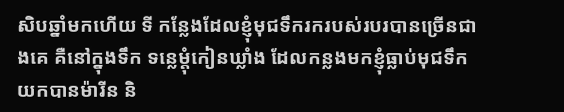សិបឆ្នាំមកហើយ ទី កន្លែងដែលខ្ញុំមុជទឹករករបស់របរបានច្រើនជាងគេ គឺនៅក្នុងទឹក ទន្លេម្តុំកៀនឃ្លាំង ដែលកន្លងមកខ្ញុំធ្លាប់មុជទឹកយកបានម៉ារីន និ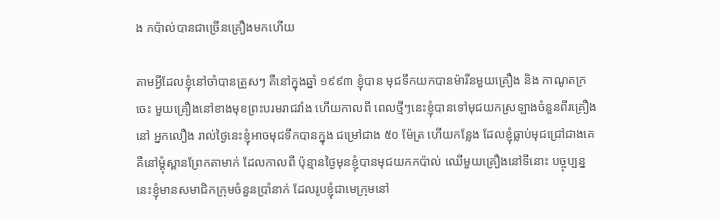ង កប៉ាល់បានជាច្រើនគ្រឿងមកហើយ

តាមអ្វីដែលខ្ញុំនៅចាំបានត្រួសៗ គឺនៅក្នុងឆ្នាំ ១៩៩៣ ខ្ញុំបាន មុជទឹកយកបានម៉ារីនមួយគ្រឿង និង កាណូតក្រចេះ មួយគ្រឿងនៅខាងមុខព្រះបរមរាជវាំង ហើយកាលពី ពេលថ្មីៗនេះខ្ញុំបានទៅមុជយកស្រឡាងចំនួនពីរគ្រឿងនៅ អ្នកលឿង រាល់ថ្ងៃនេះខ្ញុំអាចមុជទឹកបានក្នុង ជម្រៅជាង ៥០ ម៉ែត្រ ហើយកន្លែង ដែលខ្ញុំធ្លាប់មុជជ្រៅជាងគេគឺនៅម្តុំស្ពានព្រែកតាមាក់ ដែលកាលពី ប៉ុន្មានថ្ងៃមុនខ្ញុំបានមុជយកកប៉ាល់ ឈើមួយគ្រឿងនៅទីនោះ បច្ចុប្បន្ន នេះខ្ញុំមានសមាជិកក្រុមចំនួនប្រាំនាក់ ដែលរូបខ្ញុំជាមេក្រុមនៅ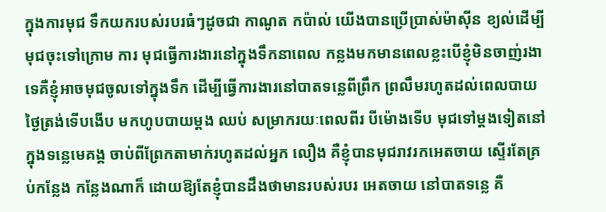ក្នុងការមុជ ទឹកយករបស់របរធំៗដូចជា កាណូត កប៉ាល់ យើងបានប្រើប្រាស់ម៉ាស៊ីន ខ្យល់ដើម្បីមុជចុះទៅក្រោម ការ មុជធ្វើការងារនៅក្នុងទឹកនាពេល កន្លងមកមានពេលខ្លះបើខ្ញុំមិនចាញ់រងា ទេគឺខ្ញុំអាចមុជចូលទៅក្នុងទឹក ដើម្បីធ្វើការងារនៅបាតទន្លេពីព្រឹក ព្រលឹមរហូតដល់ពេលបាយថ្ងៃត្រង់ទើបងើប មកហូបបាយម្តង ឈប់ សម្រាករយៈពេលពីរ បីម៉ោងទើប មុជទៅម្តងទៀតនៅក្នុងទន្លេមេគង្គ ចាប់ពីព្រែកតាមាក់រហូតដល់អ្នក លឿង គឺខ្ញុំបានមុជរាវរកអេតចាយ ស្ទើរតែគ្រប់កន្លែង កន្លែងណាក៏ ដោយឱ្យតែខ្ញុំបានដឹងថាមានរបស់របរ អេតចាយ នៅបាតទន្លេ គឺ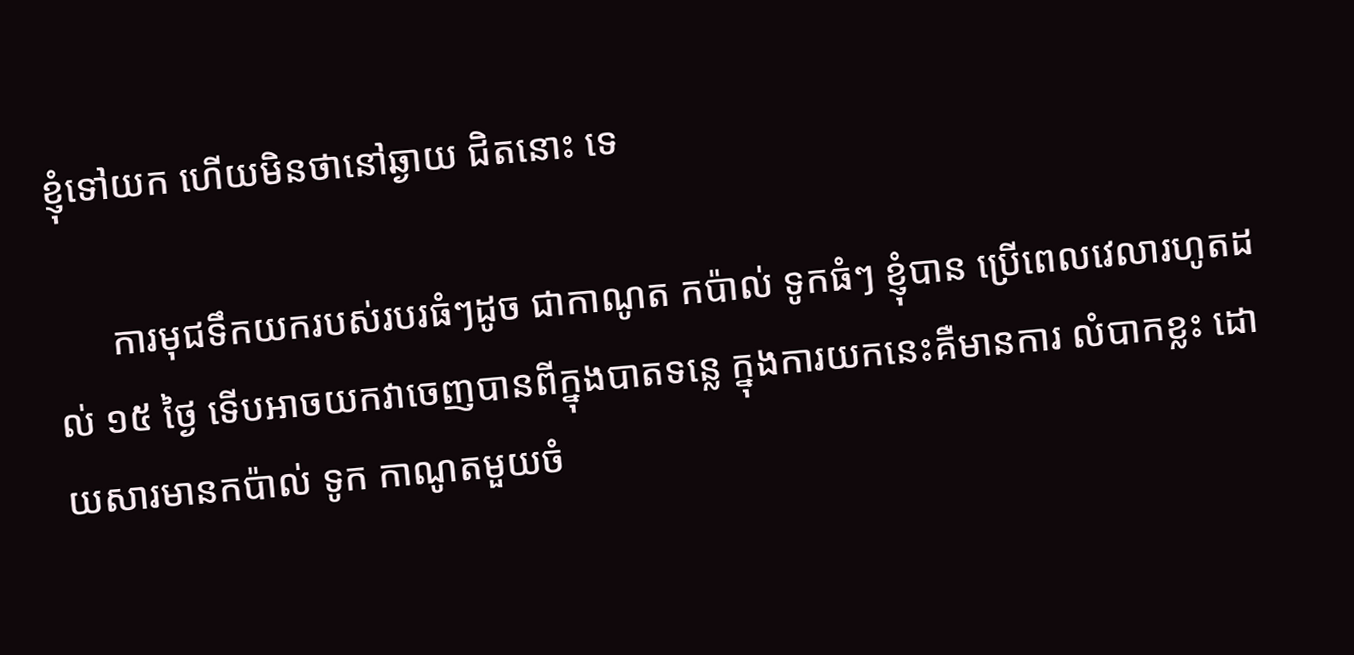ខ្ញុំទៅយក ហើយមិនថានៅឆ្ងាយ ជិតនោះ ទេ

      ការមុជទឹកយករបស់របរធំៗដូច ជាកាណូត កប៉ាល់ ទូកធំៗ ខ្ញុំបាន ប្រើពេលវេលារហូតដល់ ១៥ ថ្ងៃ ទើបអាចយកវាចេញបានពីក្នុងបាតទន្លេ ក្នុងការយកនេះគឺមានការ លំបាកខ្លះ ដោយសារមានកប៉ាល់ ទូក កាណូតមួយចំ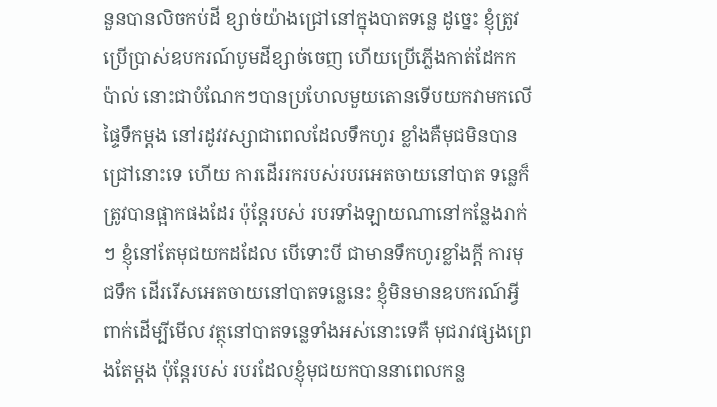នួនបានលិចកប់ដី ខ្សាច់យ៉ាងជ្រៅនៅក្នុងបាតទន្លេ ដូច្នេះ ខ្ញុំត្រូវប្រើប្រាស់ឧបករណ៍បូមដីខ្សាច់ចេញ ហើយប្រើភ្លើងកាត់ដែកកប៉ាល់ នោះជាបំណែកៗបានប្រហែលមួយតោនទើបយកវាមកលើផ្ទៃទឹកម្តង នៅរដូវវស្សាជាពេលដែលទឹកហូរ ខ្លាំងគឺមុជមិនបានជ្រៅនោះទេ ហើយ ការដើររករបស់របរអេតចាយនៅបាត ទន្លេក៏ត្រូវបានផ្អាកផងដែរ ប៉ុន្តែរបស់ របរទាំងឡាយណានៅកន្លែងរាក់ៗ ខ្ញុំនៅតែមុជយកដដែល បើទោះបី ជាមានទឹកហូរខ្លាំងក្តី ការមុជទឹក ដើររើសអេតចាយនៅបាតទន្លេនេះ ខ្ញុំមិនមានឧបករណ៍អ្វីពាក់ដើម្បីមើល វត្ថុនៅបាតទន្លេទាំងអស់នោះទេគឺ មុជរាវផ្សងព្រេងតែម្តង ប៉ុន្តែរបស់ របរដែលខ្ញុំមុជយកបាននាពេលកន្ល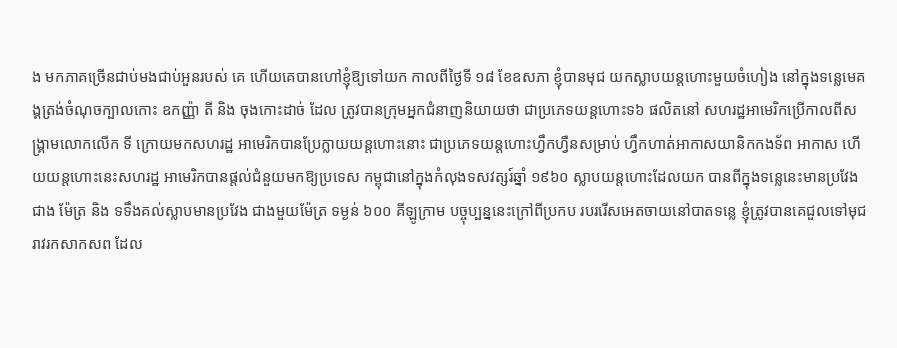ង មកភាគច្រើនជាប់មងជាប់អួនរបស់ គេ ហើយគេបានហៅខ្ញុំឱ្យទៅយក កាលពីថ្ងៃទី ១៨ ខែឧសភា ខ្ញុំបានមុជ យកស្លាបយន្តហោះមួយចំហៀង នៅក្នុងទន្លេមេគង្គត្រង់ចំណុចក្បាលកោះ ឧកញ្ញ៉ា តី និង ចុងកោះដាច់ ដែល ត្រូវបានក្រុមអ្នកជំនាញនិយាយថា ជាប្រភេទយន្តហោះទ៦ ផលិតនៅ សហរដ្ឋអាមេរិកប្រើកាលពីសង្គ្រាមលោកលើក ទី ក្រោយមកសហរដ្ឋ អាមេរិកបានប្រែក្លាយយន្តហោះនោះ ជាប្រភេទយន្តហោះហ្វឹកហ្វឺនសម្រាប់ ហ្វឹកហាត់អាកាសយានិកកងទ័ព អាកាស ហើយយន្តហោះនេះសហរដ្ឋ អាមេរិកបានផ្តល់ជំនួយមកឱ្យប្រទេស កម្ពុជានៅក្នុងកំលុងទសវត្សរ៍ឆ្នាំ ១៩៦០ ស្លាបយន្តហោះដែលយក បានពីក្នុងទន្លេនេះមានប្រវែងជាង ម៉ែត្រ និង ទទឹងគល់ស្លាបមានប្រវែង ជាងមួយម៉ែត្រ ទម្ងន់ ៦០០ គីឡូក្រាម បច្ចុប្បន្ននេះក្រៅពីប្រកប របររើសអេតចាយនៅបាតទន្លេ ខ្ញុំត្រូវបានគេជួលទៅមុជរាវរកសាកសព ដែល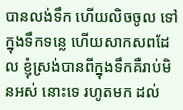បានលង់ទឹក ហើយលិចចូល ទៅក្នុងទឹកទន្លេ ហើយសាកសពដែល ខ្ញុំស្រង់បានពីក្នុងទឹកគឺរាប់មិនអស់ នោះទេ រហូតមក ដល់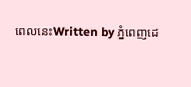ពេលនេះWritten by ភ្នំពេញដេ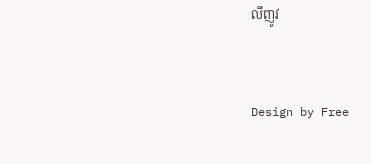លីញូវ


Design by Free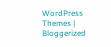WordPress Themes | Bloggerized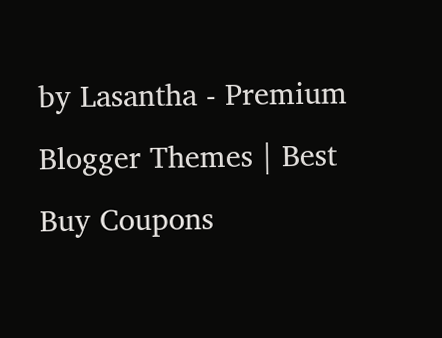by Lasantha - Premium Blogger Themes | Best Buy Coupons